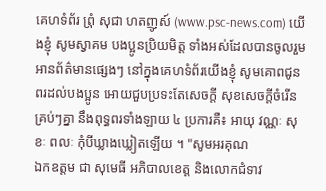គេហទំព័រ ព្រំុ សុជា ហតញូស៍ (www.psc-news.com) យើងខ្ញុំ សូមស្វាគម បងប្អូនប្រិយមិត្ត ទាំងអស់ដែលបានចូលរួមអានព័ត៌មានផ្សេងៗ នៅក្នុងគេហទំព័រយើងខ្ញុំ សូមគោពជូនពរដល់បងប្អូន អោយជួបប្រទះតែសេចក្តី សុខសេចក្តីចំរើនគ្រប់ៗគ្នា នឹងពុទ្ធពរទាំងឡាយ ៤ ប្រការគឺ៖ អាយុ វណ្ណៈ សុខៈ ពលៈ កំុបីឃ្លាងឃ្លៀតឡើយ ។ "សូមអរគុណ
ឯកឧត្តម ជា សុមេធី អភិបាលខេត្ត និងលោកជំទាវ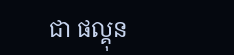ជា ផល្គុន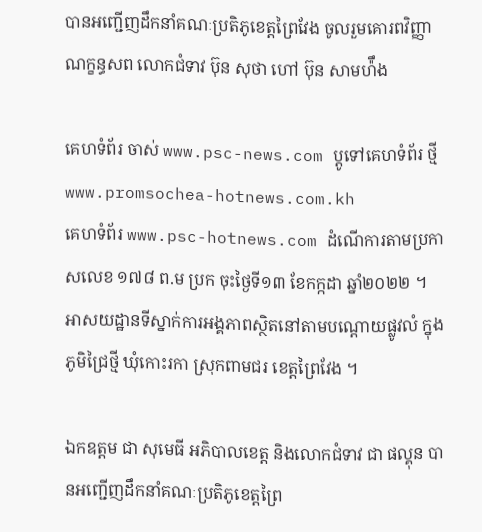បានអញ្ជើញដឹកនាំគណៈប្រតិភូខេត្តព្រៃវែង ចូលរួមគោរពវិញ្ញាណក្ខន្ធសព លោកជំទាវ ប៊ុន សុថា ហៅ ប៊ុន សាមហ៉ឹង

គេហទំព័រ ចាស់ www.psc-news.com ប្តូទៅគេហទំព័រ ថ្មី www.promsochea-hotnews.com.kh
គេហទំព័រ www.psc-hotnews.com ដំណើការតាមប្រកាសលេខ ១៧៨ ព.ម ប្រក ចុះថ្ងៃទី១៣ ខែកក្កដា ឆ្នាំ២០២២ ។ អាសយដ្ឋានទីស្នាក់ការអង្គភាពស្ថិតនៅតាមបណ្តោយផ្លូវលំ ក្នុងភូមិជ្រៃថ្មី ឃុំកោះរកា ស្រុកពាមជរ ខេត្តព្រៃវែង ។

ឯកឧត្តម ជា សុមេធី អភិបាលខេត្ត និងលោកជំទាវ ជា ផល្គុន បានអញ្ជើញដឹកនាំគណៈប្រតិភូខេត្តព្រៃ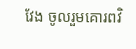វែង ចូលរួមគោរពវិ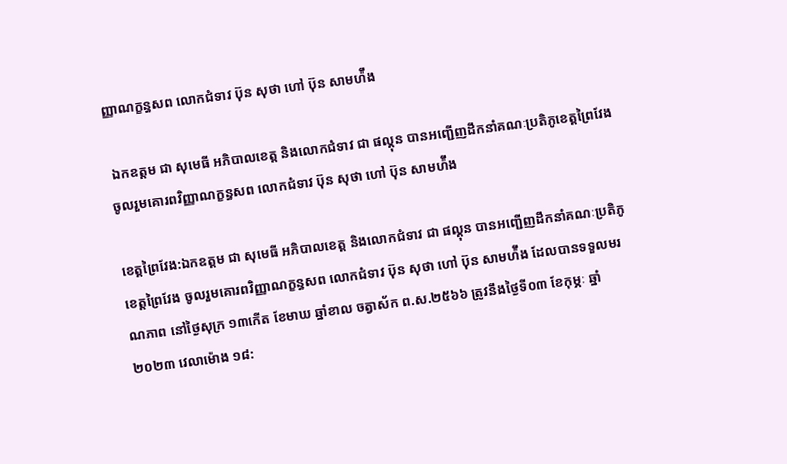ញ្ញាណក្ខន្ធសព លោកជំទាវ ប៊ុន សុថា ហៅ ប៊ុន សាមហ៉ឹង

 ឯកឧត្តម ជា សុមេធី អភិបាលខេត្ត និងលោកជំទាវ ជា ផល្គុន បានអញ្ជើញដឹកនាំគណៈប្រតិភូខេត្តព្រៃវែង ចូលរួមគោរពវិញ្ញាណក្ខន្ធសព លោកជំទាវ ប៊ុន សុថា ហៅ ប៊ុន សាមហ៉ឹង

ខេត្តព្រៃវែង:ឯកឧត្តម ជា សុមេធី អភិបាលខេត្ត និងលោកជំទាវ ជា ផល្គុន បានអញ្ជើញដឹកនាំគណៈប្រតិភូខេត្តព្រៃវែង ចូលរួមគោរពវិញ្ញាណក្ខន្ធសព លោកជំទាវ ប៊ុន សុថា ហៅ ប៊ុន សាមហ៉ឹង ដែលបានទទួលមរណភាព នៅថ្ងៃសុក្រ ១៣កើត ខែមាឃ ឆ្នាំខាល ចត្វាស័ក ព.ស.២៥៦៦ ត្រូវនឹងថ្ងៃទី០៣ ខែកុម្ភៈ ឆ្នាំ២០២៣ វេលាម៉ោង ១៨: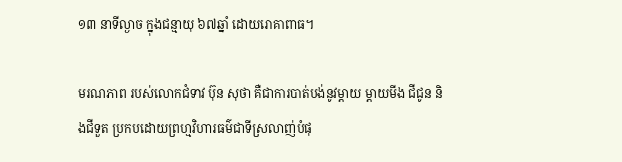១៣ នាទីល្ងាច ក្នុងជន្មាយុ ៦៧ឆ្នាំ ដោយរោគាពាធ។

មរណភាព របស់លោកជំទាវ ប៊ុន សុថា គឺជាការបាត់បង់នូវម្តាយ ម្ដាយមីង ជីជូន និងជីទួត ប្រកបដោយព្រហ្មវិហារធម៌ជាទីស្រលាញ់បំផុ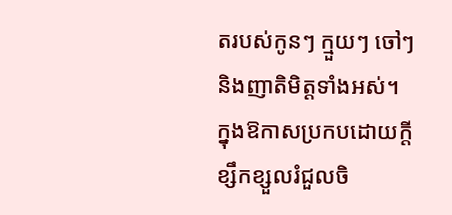តរបស់កូនៗ ក្មួយៗ ចៅៗ និងញាតិមិត្តទាំងអស់។
ក្នុងឱកាសប្រកបដោយក្តីខ្សឹកខ្សួលរំជួលចិ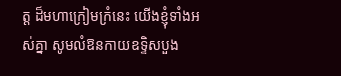ត្ត ដ៏មហាក្រៀមក្រំនេះ យេីងខ្ញុំទាំងអស់គ្នា សូមលំឱនកាយឧទិ្ទសបួង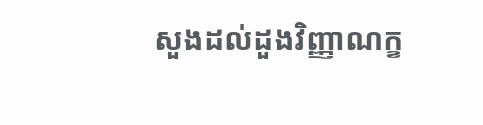សួងដល់ដួងវិញ្ញាណក្ខ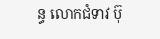ន្ធ លោកជំទាវ ប៊ុ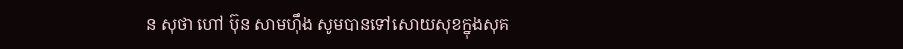ន សុថា ហៅ ប៊ុន សាមហ៊ឹង សូមបានទៅសោយសុខក្នុងសុគ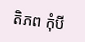តិភព កុំបី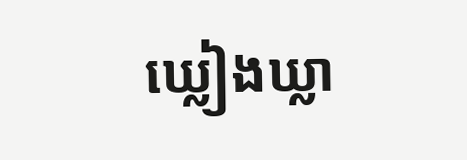ឃ្លៀងឃ្លា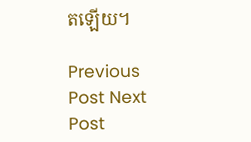តឡើយ។

Previous Post Next Post